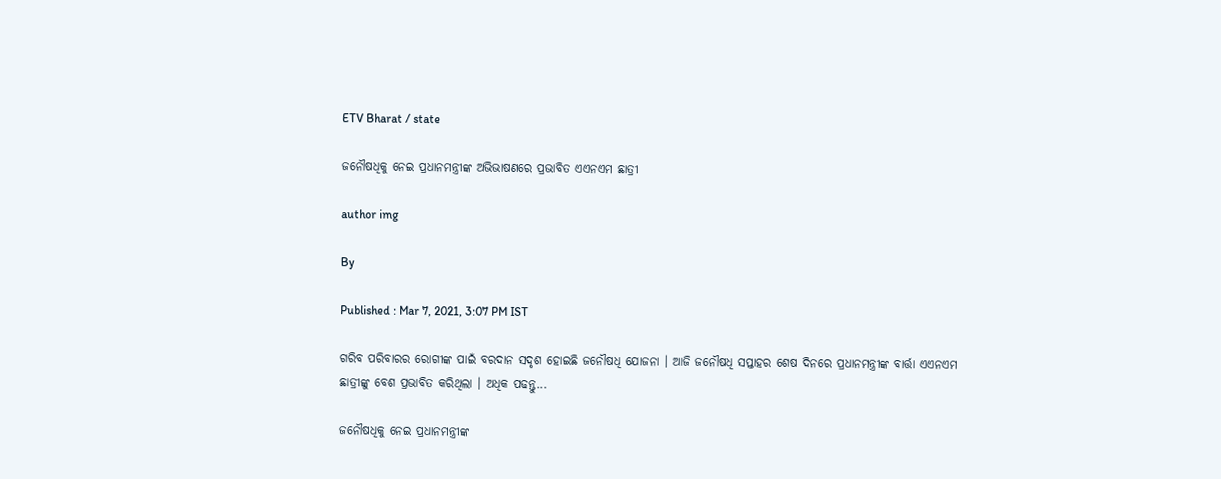ETV Bharat / state

ଜନୌଷଧିକୁ ନେଇ ପ୍ରଧାନମନ୍ତ୍ରୀଙ୍କ ଅଭିଭାଷଣରେ ପ୍ରଭାବିତ ଏଏନଏମ ଛାତ୍ରୀ

author img

By

Published : Mar 7, 2021, 3:07 PM IST

ଗରିବ ପରିବାରର ରୋଗୀଙ୍କ ପାଇଁ ବରଦାନ ସଦୃଶ ହୋଇଛି ଜନୌଷଧି ଯୋଜନା । ଆଜି ଜନୌଷଧି ସପ୍ତାହର ଶେଷ ଦିନରେ ପ୍ରଧାନମନ୍ତ୍ରୀଙ୍କ ବାର୍ତ୍ତା ଏଏନଏମ ଛାତ୍ରୀଙ୍କୁ ବେଶ ପ୍ରଭାବିତ କରିଥିଲା । ଅଧିକ ପଢନ୍ତୁ...

ଜନୌଷଧିକୁ ନେଇ ପ୍ରଧାନମନ୍ତ୍ରୀଙ୍କ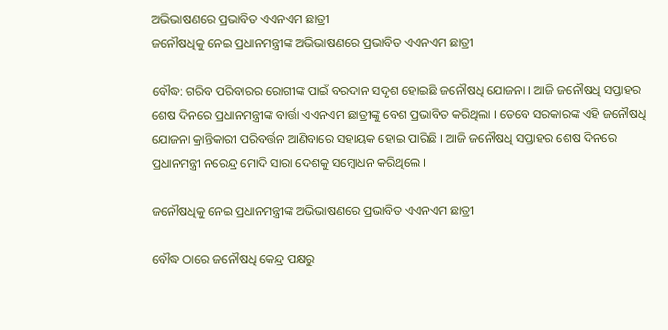ଅଭିଭାଷଣରେ ପ୍ରଭାବିତ ଏଏନଏମ ଛାତ୍ରୀ
ଜନୌଷଧିକୁ ନେଇ ପ୍ରଧାନମନ୍ତ୍ରୀଙ୍କ ଅଭିଭାଷଣରେ ପ୍ରଭାବିତ ଏଏନଏମ ଛାତ୍ରୀ

ବୌଦ୍ଧ: ଗରିବ ପରିବାରର ରୋଗୀଙ୍କ ପାଇଁ ବରଦାନ ସଦୃଶ ହୋଇଛି ଜନୌଷଧି ଯୋଜନା । ଆଜି ଜନୌଷଧି ସପ୍ତାହର ଶେଷ ଦିନରେ ପ୍ରଧାନମନ୍ତ୍ରୀଙ୍କ ବାର୍ତ୍ତା ଏଏନଏମ ଛାତ୍ରୀଙ୍କୁ ବେଶ ପ୍ରଭାବିତ କରିଥିଲା । ତେବେ ସରକାରଙ୍କ ଏହି ଜନୌଷଧି ଯୋଜନା କ୍ରାନ୍ତିକାରୀ ପରିବର୍ତ୍ତନ ଆଣିବାରେ ସହାୟକ ହୋଇ ପାରିଛି । ଆଜି ଜନୌଷଧି ସପ୍ତାହର ଶେଷ ଦିନରେ ପ୍ରଧାନମନ୍ତ୍ରୀ ନରେନ୍ଦ୍ର ମୋଦି ସାରା ଦେଶକୁ ସମ୍ବୋଧନ କରିଥିଲେ ।

ଜନୌଷଧିକୁ ନେଇ ପ୍ରଧାନମନ୍ତ୍ରୀଙ୍କ ଅଭିଭାଷଣରେ ପ୍ରଭାବିତ ଏଏନଏମ ଛାତ୍ରୀ

ବୌଦ୍ଧ ଠାରେ ଜନୌଷଧି କେନ୍ଦ୍ର ପକ୍ଷରୁ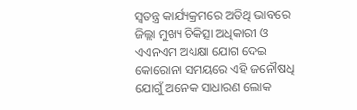ସ୍ବତନ୍ତ୍ର କାର୍ଯ୍ୟକ୍ରମରେ ଅତିଥି ଭାବରେ ଜିଲ୍ଲା ମୁଖ୍ୟ ଚିକିତ୍ସା ଅଧିକାରୀ ଓ ଏଏନଏମ ଅଧ୍ୟକ୍ଷା ଯୋଗ ଦେଇ କୋରୋନା ସମୟରେ ଏହି ଜନୌଷଧି ଯୋଗୁଁ ଅନେକ ସାଧାରଣ ଲୋକ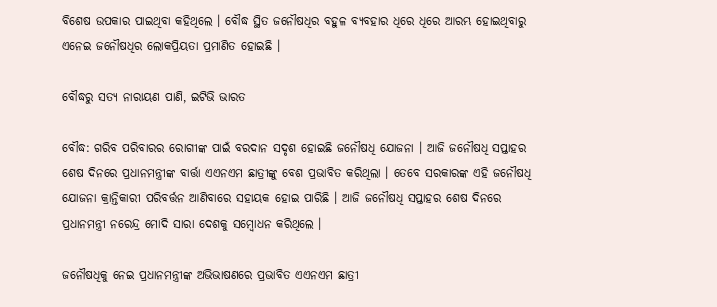ବିଶେଷ ଉପକାର ପାଇଥିବା କହିଥିଲେ । ବୌଦ୍ଧ ସ୍ଥିତ ଜନୌଷଧିର ବହୁଳ ବ୍ୟବହାର ଧିରେ ଧିରେ ଆରମ୍ଭ ହୋଇଥିବାରୁ ଏନେଇ ଜନୌଷଧିର ଲୋକପ୍ରିୟତା ପ୍ରମାଣିତ ହୋଇଛି ।

ବୌଦ୍ଧରୁ ସତ୍ୟ ନାରାୟଣ ପାଣି, ଇଟିଭି ଭାରତ

ବୌଦ୍ଧ: ଗରିବ ପରିବାରର ରୋଗୀଙ୍କ ପାଇଁ ବରଦାନ ସଦୃଶ ହୋଇଛି ଜନୌଷଧି ଯୋଜନା । ଆଜି ଜନୌଷଧି ସପ୍ତାହର ଶେଷ ଦିନରେ ପ୍ରଧାନମନ୍ତ୍ରୀଙ୍କ ବାର୍ତ୍ତା ଏଏନଏମ ଛାତ୍ରୀଙ୍କୁ ବେଶ ପ୍ରଭାବିତ କରିଥିଲା । ତେବେ ସରକାରଙ୍କ ଏହି ଜନୌଷଧି ଯୋଜନା କ୍ରାନ୍ତିକାରୀ ପରିବର୍ତ୍ତନ ଆଣିବାରେ ସହାୟକ ହୋଇ ପାରିଛି । ଆଜି ଜନୌଷଧି ସପ୍ତାହର ଶେଷ ଦିନରେ ପ୍ରଧାନମନ୍ତ୍ରୀ ନରେନ୍ଦ୍ର ମୋଦି ସାରା ଦେଶକୁ ସମ୍ବୋଧନ କରିଥିଲେ ।

ଜନୌଷଧିକୁ ନେଇ ପ୍ରଧାନମନ୍ତ୍ରୀଙ୍କ ଅଭିଭାଷଣରେ ପ୍ରଭାବିତ ଏଏନଏମ ଛାତ୍ରୀ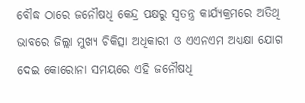ବୌଦ୍ଧ ଠାରେ ଜନୌଷଧି କେନ୍ଦ୍ର ପକ୍ଷରୁ ସ୍ବତନ୍ତ୍ର କାର୍ଯ୍ୟକ୍ରମରେ ଅତିଥି ଭାବରେ ଜିଲ୍ଲା ମୁଖ୍ୟ ଚିକିତ୍ସା ଅଧିକାରୀ ଓ ଏଏନଏମ ଅଧ୍ୟକ୍ଷା ଯୋଗ ଦେଇ କୋରୋନା ସମୟରେ ଏହି ଜନୌଷଧି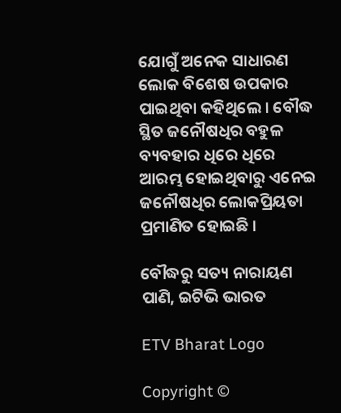ଯୋଗୁଁ ଅନେକ ସାଧାରଣ ଲୋକ ବିଶେଷ ଉପକାର ପାଇଥିବା କହିଥିଲେ । ବୌଦ୍ଧ ସ୍ଥିତ ଜନୌଷଧିର ବହୁଳ ବ୍ୟବହାର ଧିରେ ଧିରେ ଆରମ୍ଭ ହୋଇଥିବାରୁ ଏନେଇ ଜନୌଷଧିର ଲୋକପ୍ରିୟତା ପ୍ରମାଣିତ ହୋଇଛି ।

ବୌଦ୍ଧରୁ ସତ୍ୟ ନାରାୟଣ ପାଣି, ଇଟିଭି ଭାରତ

ETV Bharat Logo

Copyright ©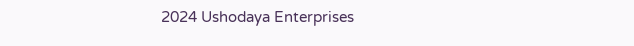2024 Ushodaya Enterprises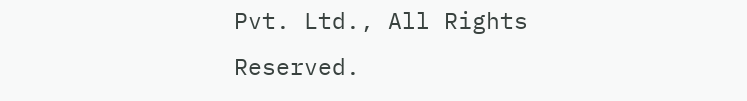Pvt. Ltd., All Rights Reserved.